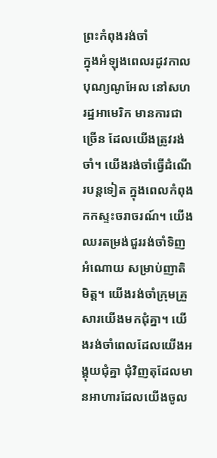ព្រះកំពុងរង់ចាំ
ក្នុងអំឡុងពេលរដូវកាលបុណ្យណូអែល នៅសហរដ្ឋអាមេរិក មានការជាច្រើន ដែលយើងត្រូវរង់ចាំ។ យើងរង់ចាំធ្វើដំណើរបន្តទៀត ក្នុងពេលកំពុងកកស្ទះចរាចរណ៍។ យើងឈរតម្រង់ជួររង់ចាំទិញអំណោយ សម្រាប់ញាតិមិត្ត។ យើងរង់ចាំក្រុមគ្រួសារយើងមកជុំគ្នា។ យើងរង់ចាំពេលដែលយើងអង្គុយជុំគ្នា ជុំវិញតុដែលមានអាហារដែលយើងចូល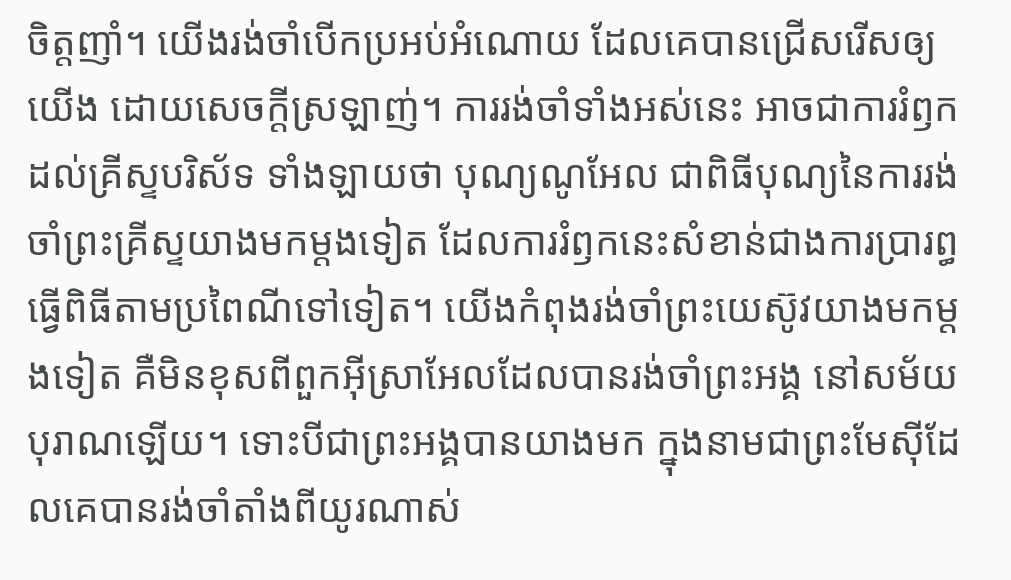ចិត្តញាំ។ យើងរង់ចាំបើកប្រអប់អំណោយ ដែលគេបានជ្រើសរើសឲ្យយើង ដោយសេចក្តីស្រឡាញ់។ ការរង់ចាំទាំងអស់នេះ អាចជាការរំឭកដល់គ្រីស្ទបរិស័ទ ទាំងឡាយថា បុណ្យណូអែល ជាពិធីបុណ្យនៃការរង់ចាំព្រះគ្រីស្ទយាងមកម្តងទៀត ដែលការរំឭកនេះសំខាន់ជាងការប្រារព្ធធ្វើពិធីតាមប្រពៃណីទៅទៀត។ យើងកំពុងរង់ចាំព្រះយេស៊ូវយាងមកម្តងទៀត គឺមិនខុសពីពួកអ៊ីស្រាអែលដែលបានរង់ចាំព្រះអង្គ នៅសម័យបុរាណឡើយ។ ទោះបីជាព្រះអង្គបានយាងមក ក្នុងនាមជាព្រះមែស៊ីដែលគេបានរង់ចាំតាំងពីយូរណាស់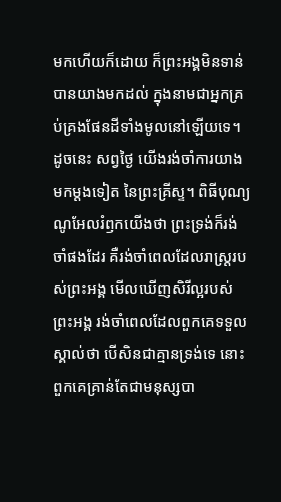មកហើយក៏ដោយ ក៏ព្រះអង្គមិនទាន់បានយាងមកដល់ ក្នុងនាមជាអ្នកគ្រប់គ្រងផែនដីទាំងមូលនៅឡើយទេ។ ដូចនេះ សព្វថ្ងៃ យើងរង់ចាំការយាងមកម្តងទៀត នៃព្រះគ្រីស្ទ។ ពិធីបុណ្យណូអែលរំឭកយើងថា ព្រះទ្រង់ក៏រង់ចាំផងដែរ គឺរង់ចាំពេលដែលរាស្រ្តរបស់ព្រះអង្គ មើលឃើញសិរីល្អរបស់ព្រះអង្គ រង់ចាំពេលដែលពួកគេទទួលស្គាល់ថា បើសិនជាគ្មានទ្រង់ទេ នោះពួកគេគ្រាន់តែជាមនុស្សបា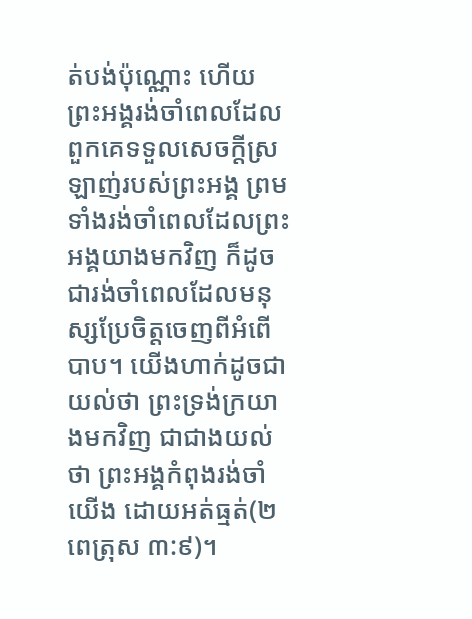ត់បង់ប៉ុណ្ណោះ ហើយព្រះអង្គរង់ចាំពេលដែលពួកគេទទួលសេចក្តីស្រឡាញ់របស់ព្រះអង្គ ព្រមទាំងរង់ចាំពេលដែលព្រះអង្គយាងមកវិញ ក៏ដូចជារង់ចាំពេលដែលមនុស្សប្រែចិត្តចេញពីអំពើបាប។ យើងហាក់ដូចជាយល់ថា ព្រះទ្រង់ក្រយាងមកវិញ ជាជាងយល់ថា ព្រះអង្គកំពុងរង់ចាំយើង ដោយអត់ធ្មត់(២ពេត្រុស ៣:៩)។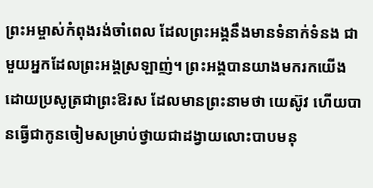ព្រះអម្ចាស់កំពុងរង់ចាំពេល ដែលព្រះអង្គនឹងមានទំនាក់ទំនង ជាមួយអ្នកដែលព្រះអង្គស្រឡាញ់។ ព្រះអង្គបានយាងមករកយើង ដោយប្រសូត្រជាព្រះឱរស ដែលមានព្រះនាមថា យេស៊ូវ ហើយបានធ្វើជាកូនចៀមសម្រាប់ថ្វាយជាដង្វាយលោះបាបមនុ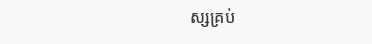ស្សគ្រប់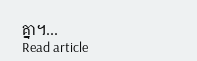គ្នា។…
Read article